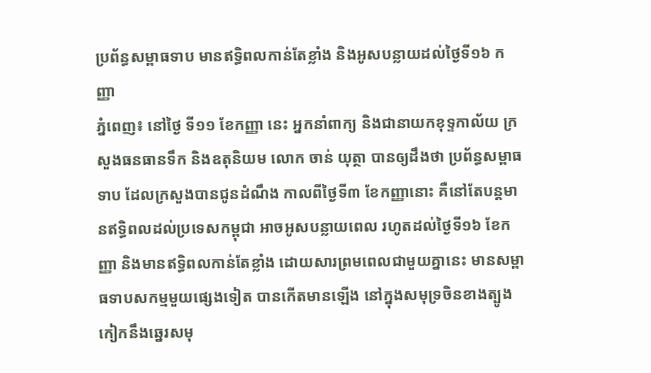ប្រព័ន្ធសម្ពាធទាប មានឥទ្ធិពលកាន់តែខ្លាំង និងអូសបន្លាយដល់ថ្ងៃទី១៦ កញ្ញា
ភ្នំពេញ៖ នៅថ្ងៃ ទី១១ ខែកញ្ញា នេះ អ្នកនាំពាក្យ និងជានាយកខុទ្ទកាល័យ ក្រសួងធនធានទឹក និងឧតុនិយម លោក ចាន់ យុត្ថា បានឲ្យដឹងថា ប្រព័ន្ធសម្ពាធទាប ដែលក្រសួងបានជូនដំណឹង កាលពីថ្ងៃទី៣ ខែកញ្ញានោះ គឺនៅតែបន្តមានឥទ្ធិពលដល់ប្រទេសកម្ពុជា អាចអូសបន្លាយពេល រហូតដល់ថ្ងៃទី១៦ ខែកញ្ញា និងមានឥទ្ធិពលកាន់តែខ្លាំង ដោយសារព្រមពេលជាមួយគ្នានេះ មានសម្ពាធទាបសកម្មមួយផ្សេងទៀត បានកើតមានឡើង នៅក្នុងសមុទ្រចិនខាងត្បូង កៀកនឹងឆ្នេរសមុ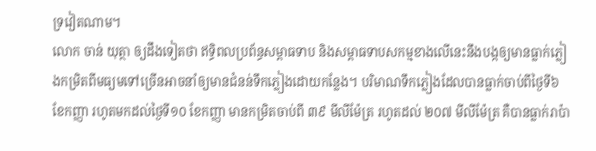ទ្រវៀតណាម។
លោក ចាន់ យុត្ថា ឲ្យដឹងទៀតថា ឥទ្ធិពលប្រព័ន្ធសម្ពាធទាប និងសម្ពាធទាបសកម្មខាងលើនេះនឹងបង្កឲ្យមានធ្លាក់ភ្លៀងកម្រិតពីមធ្យមទៅច្រើនអាចនាំឲ្យមានជំនន់ទឹកភ្លៀងដោយកន្លែង។ បរិមាណទឹកភ្លៀងដែលបានធ្លាក់ចាប់ពីថ្ងៃទី៦ ខែកញ្ញា រហូតមកដល់ថ្ងៃទី១០ ខែកញ្ញា មានកម្រិតចាប់ពី ៣៩ មីលីម៉ែត្រ រហូតដល់ ២០៧ មីលីម៉ែត្រ គឺបានធ្លាក់រាប៉ា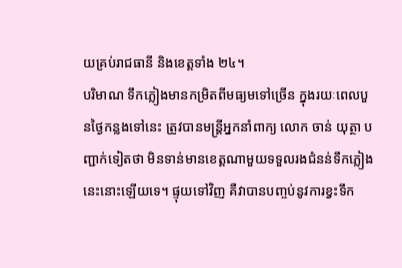យគ្រប់រាជធានី និងខេត្តទាំង ២៤។
បរិមាណ ទឹកភ្លៀងមានកម្រិតពីមធ្យមទៅច្រើន ក្នុងរយៈពេលបួនថ្ងៃកន្លងទៅនេះ ត្រូវបានមន្ត្រីអ្នកនាំពាក្យ លោក ចាន់ យុត្ថា បញ្ជាក់ទៀតថា មិនទាន់មានខេត្តណាមួយទទួលរងជំនន់ទឹកភ្លៀងនេះនោះឡើយទេ។ ផ្ទុយទៅវិញ គឺវាបានបញ្ចប់នូវការខ្វះទឹក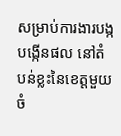សម្រាប់ការងារបង្កបង្កើនផល នៅតំបន់ខ្លះនៃខេត្តមួយចំ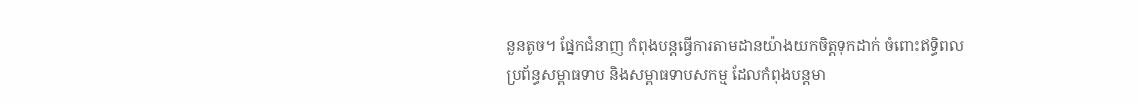នួនតូច។ ផ្នែកជំនាញ កំពុងបន្តធ្វើការតាមដានយ៉ាងយកចិត្តទុកដាក់ ចំពោះឥទ្ធិពលប្រព័ន្ធសម្ពាធទាប និងសម្ពាធទាបសកម្ម ដែលកំពុងបន្តមា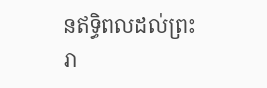នឥទ្ធិពលដល់ព្រះរា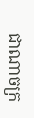ជាណាចក្រ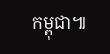កម្ពុជា៕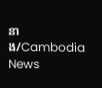នាង/Cambodia News